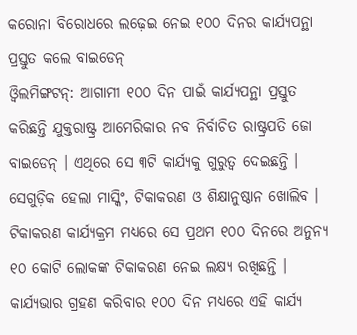କରୋନା ବିରୋଧରେ ଲଢ଼େଇ ନେଇ ୧୦୦ ଦିନର କାର୍ଯ୍ୟପନ୍ଥା ପ୍ରସ୍ତୁତ କଲେ ବାଇଡେନ୍
ଓ୍ୱିଲମିଙ୍ଗଟନ୍: ଆଗାମୀ ୧୦୦ ଦିନ ପାଇଁ କାର୍ଯ୍ୟପନ୍ଥା ପ୍ରସ୍ତୁତ କରିଛନ୍ତି ଯୁକ୍ତରାଷ୍ଟ୍ର ଆମେରିକାର ନବ ନିର୍ବାଚିତ ରାଷ୍ଟ୍ରପତି ଜୋ ବାଇଡେନ୍ । ଏଥିରେ ସେ ୩ଟି କାର୍ଯ୍ୟକୁ ଗୁରୁତ୍ୱ ଦେଇଛନ୍ତି । ସେଗୁଡ଼ିକ ହେଲା ମାସ୍କିଂ, ଟିକାକରଣ ଓ ଶିକ୍ଷାନୁଷ୍ଠାନ ଖୋଲିବ । ଟିକାକରଣ କାର୍ଯ୍ୟକ୍ରମ ମଧ୍ୟରେ ସେ ପ୍ରଥମ ୧୦୦ ଦିନରେ ଅନୁନ୍ୟ ୧୦ କୋଟି ଲୋକଙ୍କ ଟିକାକରଣ ନେଇ ଲକ୍ଷ୍ୟ ରଖିଛନ୍ତି । କାର୍ଯ୍ୟଭାର ଗ୍ରହଣ କରିବାର ୧୦୦ ଦିନ ମଧ୍ୟରେ ଏହି କାର୍ଯ୍ୟ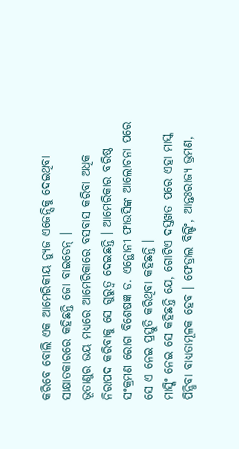କରିବେ ବୋଲି ଏକ ଆମେରିକୀୟ ନ୍ୟୁଜ ଏଜେନ୍ସିକୁ ଦେଇଥିବା ସାକ୍ଷାତକାରରେ କହିଛନ୍ତି ଜୋ ବାଇଡେନ୍ ।
ଭୂତାଣୁର ଭୟ ମଧ୍ୟରେ ଆମେରିକାରେ ବସବାସ କରିବା ଅଧିକ ନିରାପଦ କରିବାକୁ ସେ ଗୁରୁତ୍ୱ ଦେଇଛନ୍ତି । ଆମେରିକାର ବରିଷ୍ଠ ସଂକ୍ରମଣ ରୋଗ ବିଶେଷଜ୍ଞ ଡ. ଏନ୍ଥୋନୀ ଫାଉସିଙ୍କ ଆଲୋଚନା ପରେ ସେ ଏ ନେଇ ପ୍ରସ୍ତୁତି କରିଥିବା କହିଛନ୍ତି ।
ମାସ୍କିଂ ନେଇ ସେ କହିଛନ୍ତି ଯେ, ଗୋଟିଏ ଦସ୍ତଖତ ପରେ ଏହା ମାସ୍କ ପିନ୍ଧିବା ବାଧ୍ୟତାମୂଳକ ହେବ । ଫେଡ୍ରାଲ ବିଲ୍ଡିଂ, ଆନ୍ତଃରାଜ୍ୟ ଭ୍ରମଣ,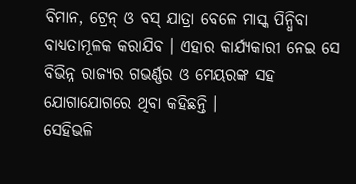ବିମାନ, ଟ୍ରେନ୍ ଓ ବସ୍ ଯାତ୍ରା ବେଳେ ମାସ୍କ ପିନ୍ଧିବା ବାଧ୍ୟତାମୂଳକ କରାଯିବ । ଏହାର କାର୍ଯ୍ୟକାରୀ ନେଇ ସେ ବିଭିନ୍ନ ରାଜ୍ୟର ଗଭର୍ଣ୍ଣର ଓ ମେୟରଙ୍କ ସହ ଯୋଗାଯୋଗରେ ଥିବା କହିଛନ୍ତି ।
ସେହିଭଳି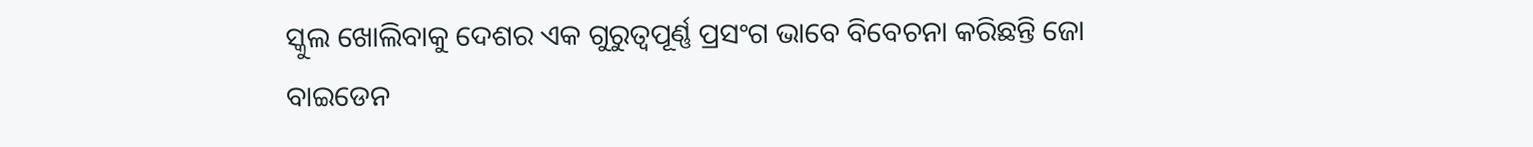ସ୍କୁଲ ଖୋଲିବାକୁ ଦେଶର ଏକ ଗୁରୁତ୍ୱପୂର୍ଣ୍ଣ ପ୍ରସଂଗ ଭାବେ ବିବେଚନା କରିଛନ୍ତି ଜୋ ବାଇଡେନ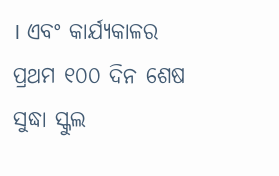। ଏବଂ କାର୍ଯ୍ୟକାଳର ପ୍ରଥମ ୧୦୦ ଦିନ ଶେଷ ସୁଦ୍ଧା ସ୍କୁଲ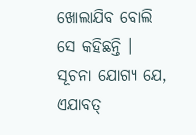ଖୋଲାଯିବ ବୋଲି ସେ କହିଛନ୍ତି । ସୂଚନା ଯୋଗ୍ୟ ଯେ, ଏଯାବତ୍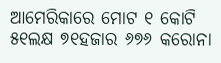ଆମେରିକାରେ ମୋଟ ୧ କୋଟି ୫୧ଲକ୍ଷ ୭୧ହଜାର ୬୭୬ କରୋନା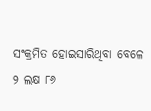ସଂକ୍ରମିତ ହୋଇସାରିଥିବା ବେଳେ ୨ ଲକ୍ଷ ୮୬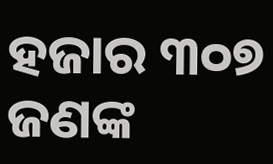ହଜାର ୩୦୭ ଜଣଙ୍କ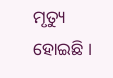ମୃତ୍ୟୁ ହୋଇଛି ।